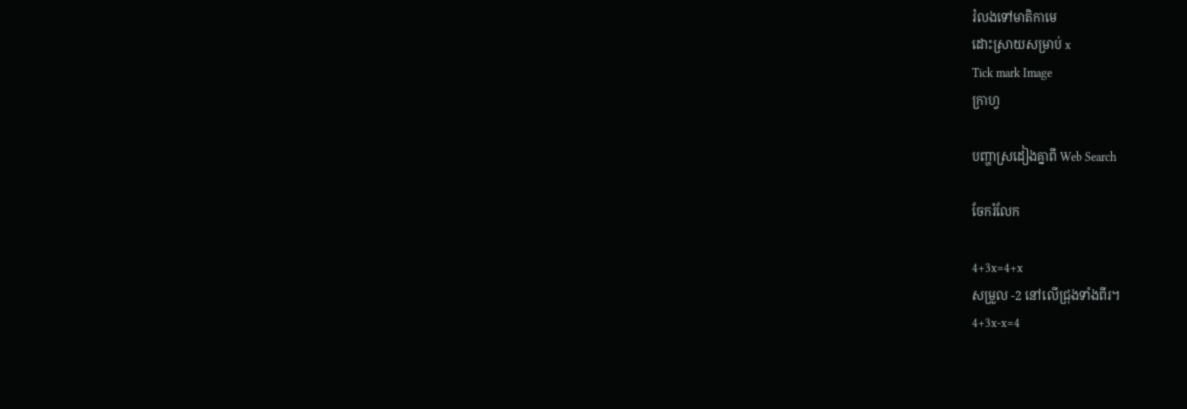រំលងទៅមាតិកាមេ
ដោះស្រាយសម្រាប់ x
Tick mark Image
ក្រាហ្វ

បញ្ហាស្រដៀងគ្នាពី Web Search

ចែករំលែក

4+3x=4+x
សម្រួល -2 នៅលើជ្រុងទាំងពីរ។
4+3x-x=4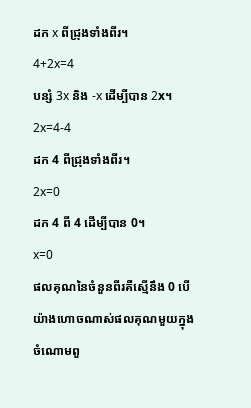ដក x ពីជ្រុងទាំងពីរ។
4+2x=4
បន្សំ 3x និង -x ដើម្បីបាន 2x។
2x=4-4
ដក 4 ពីជ្រុងទាំងពីរ។
2x=0
ដក 4 ពី 4 ដើម្បីបាន 0។
x=0
ផលគុណនៃចំនួនពីរគឺស្មើនឹង 0 បើយ៉ាងហោចណាស់ផលគុណមួយក្នុងចំណោមពួ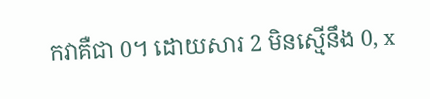កវាគឺជា 0។ ដោយសារ 2 មិនស្មើនឹង 0, x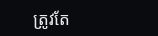ត្រូវតែ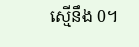ស្មើនឹង 0។